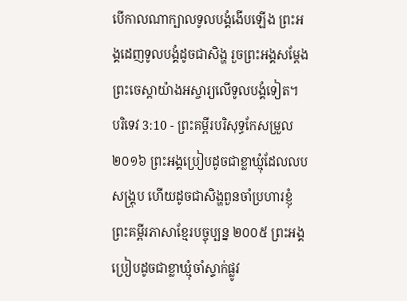បើកាលណាក្បាលទូលបង្គំងើបឡើង ព្រះអង្គដេញទូលបង្គំដូចជាសិង្ហ រួចព្រះអង្គសម្ដែង ព្រះចេស្តាយ៉ាងអស្ចារ្យលើទូលបង្គំទៀត។
បរិទេវ 3:10 - ព្រះគម្ពីរបរិសុទ្ធកែសម្រួល ២០១៦ ព្រះអង្គប្រៀបដូចជាខ្លាឃ្មុំដែលលបសង្គ្រុប ហើយដូចជាសិង្ហពួនចាំប្រហារខ្ញុំ ព្រះគម្ពីរភាសាខ្មែរបច្ចុប្បន្ន ២០០៥ ព្រះអង្គប្រៀបដូចជាខ្លាឃ្មុំចាំស្ទាក់ផ្លូវ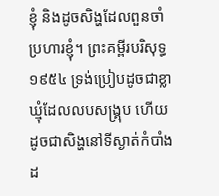ខ្ញុំ និងដូចសិង្ហដែលពួនចាំប្រហារខ្ញុំ។ ព្រះគម្ពីរបរិសុទ្ធ ១៩៥៤ ទ្រង់ប្រៀបដូចជាខ្លាឃ្មុំដែលលបសង្គ្រុប ហើយដូចជាសិង្ហនៅទីស្ងាត់កំបាំងដ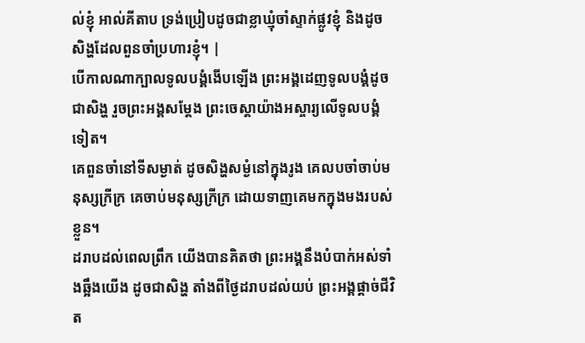ល់ខ្ញុំ អាល់គីតាប ទ្រង់ប្រៀបដូចជាខ្លាឃ្មុំចាំស្ទាក់ផ្លូវខ្ញុំ និងដូចសិង្ហដែលពួនចាំប្រហារខ្ញុំ។ |
បើកាលណាក្បាលទូលបង្គំងើបឡើង ព្រះអង្គដេញទូលបង្គំដូចជាសិង្ហ រួចព្រះអង្គសម្ដែង ព្រះចេស្តាយ៉ាងអស្ចារ្យលើទូលបង្គំទៀត។
គេពួនចាំនៅទីសម្ងាត់ ដូចសិង្ហសម្ងំនៅក្នុងរូង គេលបចាំចាប់មនុស្សក្រីក្រ គេចាប់មនុស្សក្រីក្រ ដោយទាញគេមកក្នុងមងរបស់ខ្លួន។
ដរាបដល់ពេលព្រឹក យើងបានគិតថា ព្រះអង្គនឹងបំបាក់អស់ទាំងឆ្អឹងយើង ដូចជាសិង្ហ តាំងពីថ្ងៃដរាបដល់យប់ ព្រះអង្គផ្តាច់ជីវិត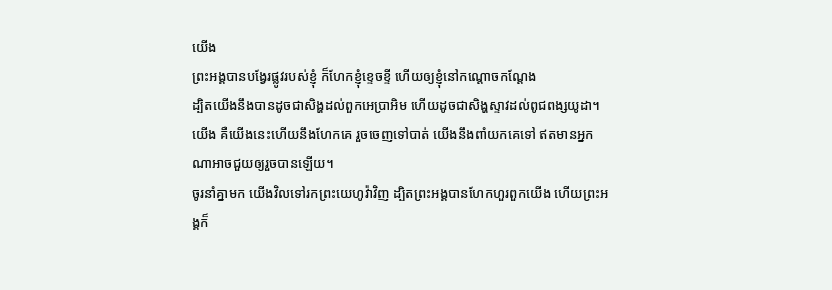យើង
ព្រះអង្គបានបង្វែរផ្លូវរបស់ខ្ញុំ ក៏ហែកខ្ញុំខ្ទេចខ្ទី ហើយឲ្យខ្ញុំនៅកណ្ដោចកណ្ដែង
ដ្បិតយើងនឹងបានដូចជាសិង្ហដល់ពួកអេប្រាអិម ហើយដូចជាសិង្ហស្ទាវដល់ពូជពង្សយូដា។ យើង គឺយើងនេះហើយនឹងហែកគេ រួចចេញទៅបាត់ យើងនឹងពាំយកគេទៅ ឥតមានអ្នកណាអាចជួយឲ្យរួចបានឡើយ។
ចូរនាំគ្នាមក យើងវិលទៅរកព្រះយេហូវ៉ាវិញ ដ្បិតព្រះអង្គបានហែកហួរពួកយើង ហើយព្រះអង្គក៏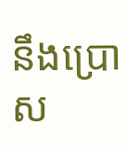នឹងប្រោស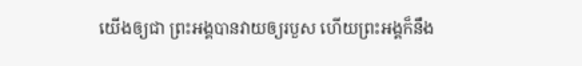យើងឲ្យជា ព្រះអង្គបានវាយឲ្យរបួស ហើយព្រះអង្គក៏នឹង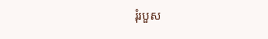រុំរបួស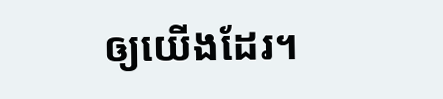ឲ្យយើងដែរ។